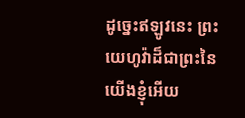ដូច្នេះឥឡូវនេះ ព្រះយេហូវ៉ាដ៏ជាព្រះនៃយើងខ្ញុំអើយ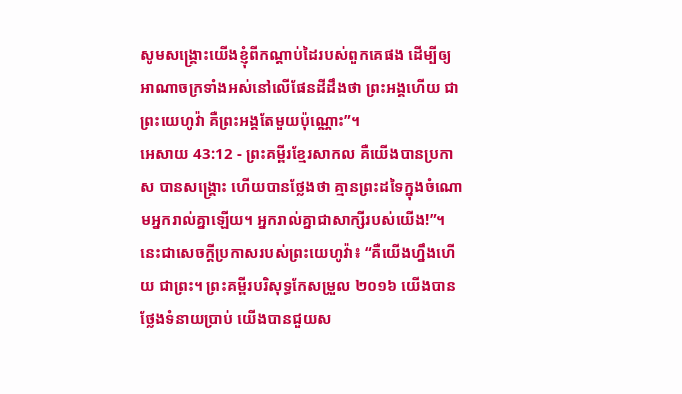សូមសង្គ្រោះយើងខ្ញុំពីកណ្ដាប់ដៃរបស់ពួកគេផង ដើម្បីឲ្យអាណាចក្រទាំងអស់នៅលើផែនដីដឹងថា ព្រះអង្គហើយ ជាព្រះយេហូវ៉ា គឺព្រះអង្គតែមួយប៉ុណ្ណោះ”។
អេសាយ 43:12 - ព្រះគម្ពីរខ្មែរសាកល គឺយើងបានប្រកាស បានសង្គ្រោះ ហើយបានថ្លែងថា គ្មានព្រះដទៃក្នុងចំណោមអ្នករាល់គ្នាឡើយ។ អ្នករាល់គ្នាជាសាក្សីរបស់យើង!”។ នេះជាសេចក្ដីប្រកាសរបស់ព្រះយេហូវ៉ា៖ “គឺយើងហ្នឹងហើយ ជាព្រះ។ ព្រះគម្ពីរបរិសុទ្ធកែសម្រួល ២០១៦ យើងបានថ្លែងទំនាយប្រាប់ យើងបានជួយស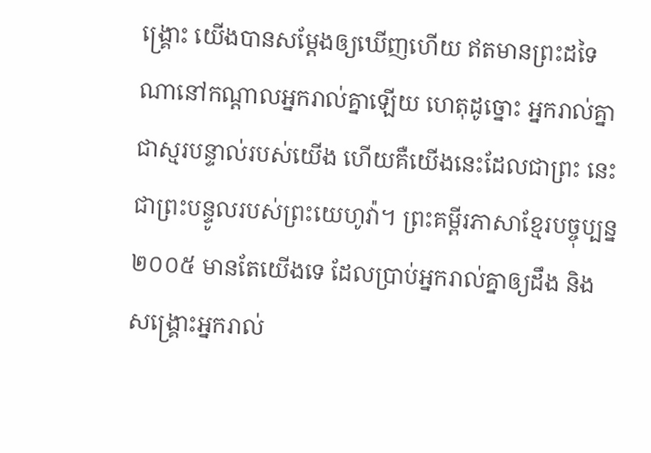ង្គ្រោះ យើងបានសម្ដែងឲ្យឃើញហើយ ឥតមានព្រះដទៃណានៅកណ្ដាលអ្នករាល់គ្នាឡើយ ហេតុដូច្នោះ អ្នករាល់គ្នាជាស្មរបន្ទាល់របស់យើង ហើយគឺយើងនេះដែលជាព្រះ នេះជាព្រះបន្ទូលរបស់ព្រះយេហូវ៉ា។ ព្រះគម្ពីរភាសាខ្មែរបច្ចុប្បន្ន ២០០៥ មានតែយើងទេ ដែលប្រាប់អ្នករាល់គ្នាឲ្យដឹង និងសង្គ្រោះអ្នករាល់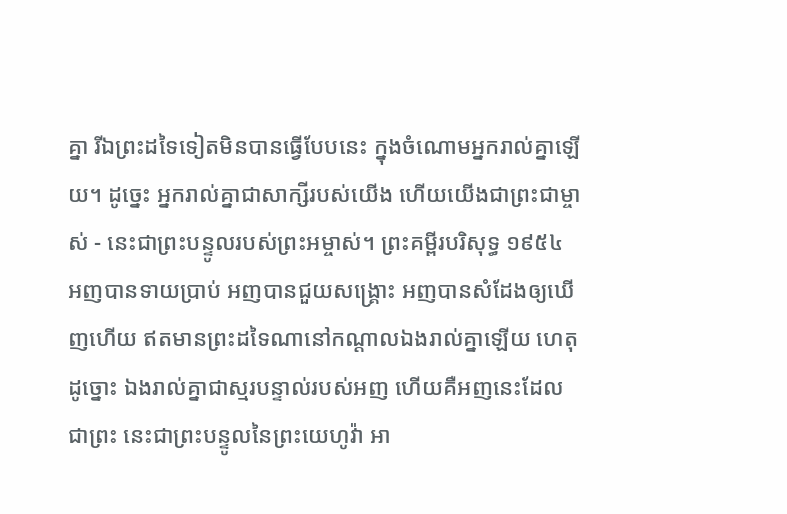គ្នា រីឯព្រះដទៃទៀតមិនបានធ្វើបែបនេះ ក្នុងចំណោមអ្នករាល់គ្នាឡើយ។ ដូច្នេះ អ្នករាល់គ្នាជាសាក្សីរបស់យើង ហើយយើងជាព្រះជាម្ចាស់ - នេះជាព្រះបន្ទូលរបស់ព្រះអម្ចាស់។ ព្រះគម្ពីរបរិសុទ្ធ ១៩៥៤ អញបានទាយប្រាប់ អញបានជួយសង្គ្រោះ អញបានសំដែងឲ្យឃើញហើយ ឥតមានព្រះដទៃណានៅកណ្តាលឯងរាល់គ្នាឡើយ ហេតុដូច្នោះ ឯងរាល់គ្នាជាស្មរបន្ទាល់របស់អញ ហើយគឺអញនេះដែលជាព្រះ នេះជាព្រះបន្ទូលនៃព្រះយេហូវ៉ា អា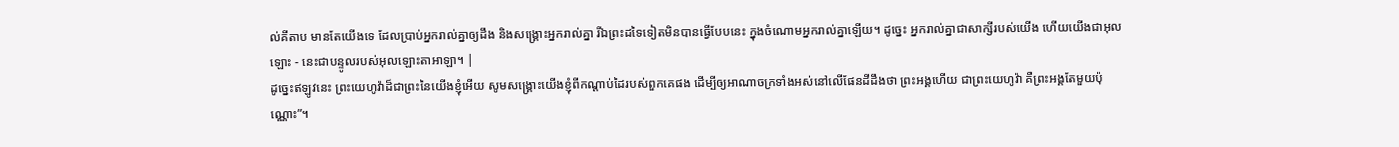ល់គីតាប មានតែយើងទេ ដែលប្រាប់អ្នករាល់គ្នាឲ្យដឹង និងសង្គ្រោះអ្នករាល់គ្នា រីឯព្រះដទៃទៀតមិនបានធ្វើបែបនេះ ក្នុងចំណោមអ្នករាល់គ្នាឡើយ។ ដូច្នេះ អ្នករាល់គ្នាជាសាក្សីរបស់យើង ហើយយើងជាអុលឡោះ - នេះជាបន្ទូលរបស់អុលឡោះតាអាឡា។ |
ដូច្នេះឥឡូវនេះ ព្រះយេហូវ៉ាដ៏ជាព្រះនៃយើងខ្ញុំអើយ សូមសង្គ្រោះយើងខ្ញុំពីកណ្ដាប់ដៃរបស់ពួកគេផង ដើម្បីឲ្យអាណាចក្រទាំងអស់នៅលើផែនដីដឹងថា ព្រះអង្គហើយ ជាព្រះយេហូវ៉ា គឺព្រះអង្គតែមួយប៉ុណ្ណោះ”។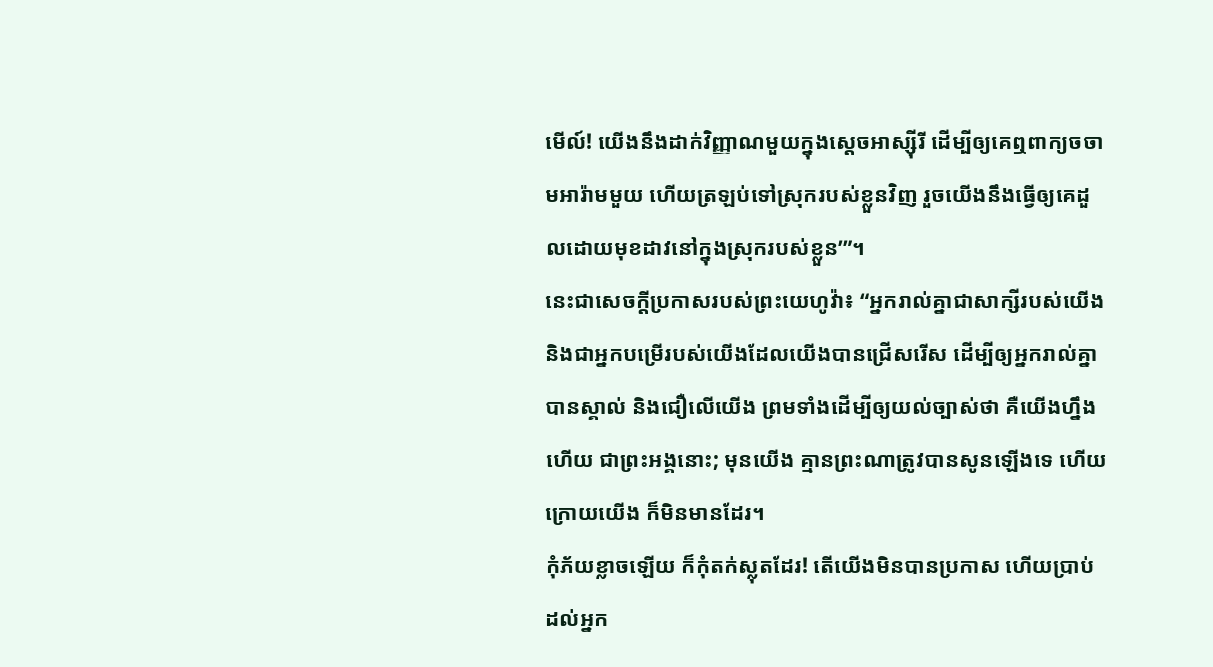មើល៍! យើងនឹងដាក់វិញ្ញាណមួយក្នុងស្ដេចអាស្ស៊ីរី ដើម្បីឲ្យគេឮពាក្យចចាមអារ៉ាមមួយ ហើយត្រឡប់ទៅស្រុករបស់ខ្លួនវិញ រួចយើងនឹងធ្វើឲ្យគេដួលដោយមុខដាវនៅក្នុងស្រុករបស់ខ្លួន’”។
នេះជាសេចក្ដីប្រកាសរបស់ព្រះយេហូវ៉ា៖ “អ្នករាល់គ្នាជាសាក្សីរបស់យើង និងជាអ្នកបម្រើរបស់យើងដែលយើងបានជ្រើសរើស ដើម្បីឲ្យអ្នករាល់គ្នាបានស្គាល់ និងជឿលើយើង ព្រមទាំងដើម្បីឲ្យយល់ច្បាស់ថា គឺយើងហ្នឹងហើយ ជាព្រះអង្គនោះ; មុនយើង គ្មានព្រះណាត្រូវបានសូនឡើងទេ ហើយក្រោយយើង ក៏មិនមានដែរ។
កុំភ័យខ្លាចឡើយ ក៏កុំតក់ស្លុតដែរ! តើយើងមិនបានប្រកាស ហើយប្រាប់ដល់អ្នក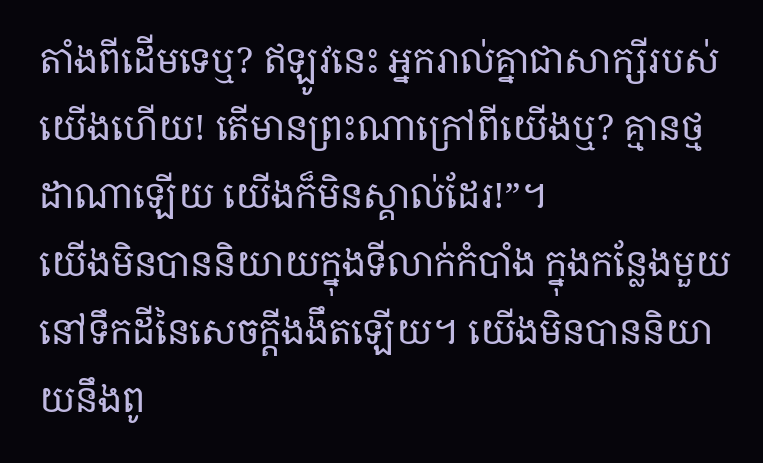តាំងពីដើមទេឬ? ឥឡូវនេះ អ្នករាល់គ្នាជាសាក្សីរបស់យើងហើយ! តើមានព្រះណាក្រៅពីយើងឬ? គ្មានថ្មដាណាឡើយ យើងក៏មិនស្គាល់ដែរ!”។
យើងមិនបាននិយាយក្នុងទីលាក់កំបាំង ក្នុងកន្លែងមួយនៅទឹកដីនៃសេចក្ដីងងឹតឡើយ។ យើងមិនបាននិយាយនឹងពូ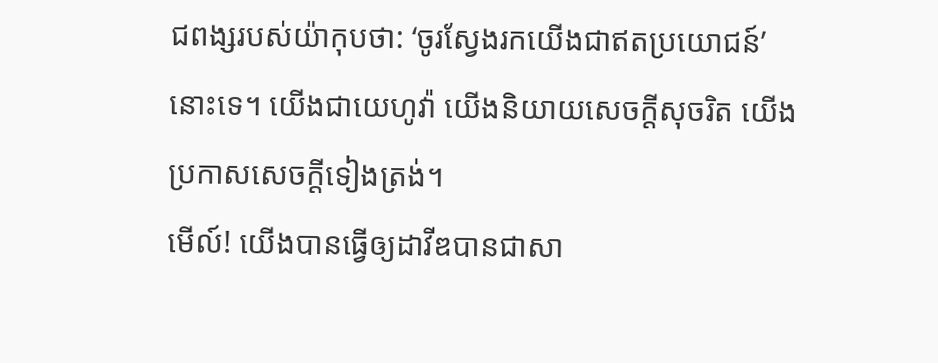ជពង្សរបស់យ៉ាកុបថា: ‘ចូរស្វែងរកយើងជាឥតប្រយោជន៍’ នោះទេ។ យើងជាយេហូវ៉ា យើងនិយាយសេចក្ដីសុចរិត យើងប្រកាសសេចក្ដីទៀងត្រង់។
មើល៍! យើងបានធ្វើឲ្យដាវីឌបានជាសា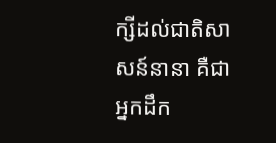ក្សីដល់ជាតិសាសន៍នានា គឺជាអ្នកដឹក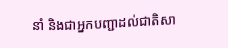នាំ និងជាអ្នកបញ្ជាដល់ជាតិសា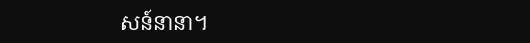សន៍នានា។